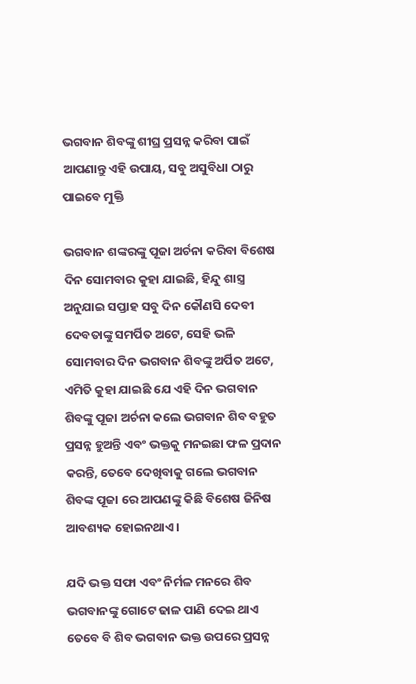ଭଗବାନ ଶିବଙ୍କୁ ଶୀଘ୍ର ପ୍ରସନ୍ନ କରିବା ପାଇଁ ଆପଣାନ୍ତୁ ଏହି ଉପାୟ, ସବୁ ଅସୁବିଧା ଠାରୁ ପାଇବେ ମୁକ୍ତି

ଭଗବାନ ଶଙ୍କରଙ୍କୁ ପୂଜା ଅର୍ଚନା କରିବା ବିଶେଷ ଦିନ ସୋମବାର କୁହା ଯାଇଛି, ହିନ୍ଦୁ ଶାସ୍ତ୍ର ଅନୁଯାଇ ସପ୍ତାହ ସବୁ ଦିନ କୌଣସି ଦେବୀ ଦେବତାଙ୍କୁ ସମର୍ପିତ ଅଟେ, ସେହି ଭଳି ସୋମବାର ଦିନ ଭଗବାନ ଶିବଙ୍କୁ ଅର୍ପିତ ଅଟେ, ଏମିତି କୁହା ଯାଇଛି ଯେ ଏହି ଦିନ ଭଗବାନ ଶିବଙ୍କୁ ପୂଜା ଅର୍ଚନା କଲେ ଭଗବାନ ଶିବ ବହୁତ ପ୍ରସନ୍ନ ହୁଅନ୍ତି ଏବଂ ଭକ୍ତକୁ ମନଇଛା ଫଳ ପ୍ରଦାନ କରନ୍ତି, ତେବେ ଦେଖିବାକୁ ଗଲେ ଭଗବାନ ଶିବଙ୍କ ପୂଜା ରେ ଆପଣଙ୍କୁ କିଛି ବିଶେଷ ଜିନିଷ ଆବଶ୍ୟକ ହୋଇନଥାଏ ।

ଯଦି ଭକ୍ତ ସଫା ଏବଂ ନିର୍ମଳ ମନରେ ଶିବ ଭଗବାନଙ୍କୁ ଗୋଟେ ଢାଳ ପାଣି ଦେଇ ଥାଏ ତେବେ ବି ଶିବ ଭଗବାନ ଭକ୍ତ ଉପରେ ପ୍ରସନ୍ନ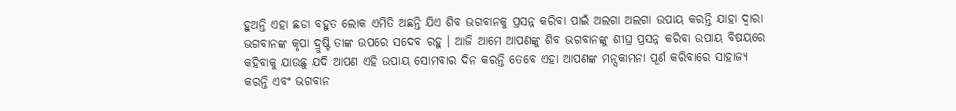ହୁଅନ୍ତି ଏହା ଛଡା ବହୁତ ଲୋକ ଏମିତି ଅଛନ୍ତି ଯିଏ ଶିବ ଭଗବାନକୁ ପ୍ରସନ୍ନ କରିବା ପାଇଁ ଅଲଗା ଅଲଗା ଉପାୟ କରନ୍ତି ଯାହା ଦ୍ଵାରା ଭଗବାନଙ୍କ କୃପା ଦ୍ରୁଷ୍ଟି ତାଙ୍କ ଉପରେ ସଦେବ ରହୁ । ଆଜି ଆମେ ଆପଣଙ୍କୁ ଶିବ ଭଗବାନଙ୍କୁ ଶୀଘ୍ର ପ୍ରସନ୍ନ କରିବା ଉପାୟ ବିଷୟରେ କହିବାକୁ ଯାଉଛୁ ଯଦି ଆପଣ ଏହି ଉପାୟ ସୋମବାର ଦିନ କରନ୍ତି ତେବେ ଏହା ଆପଣଙ୍କ ମନ୍ସକାମନା ପୂର୍ଣ କରିବାରେ ସାହାଜ୍ଯ କରନ୍ତି ଏବଂ ଭଗବାନ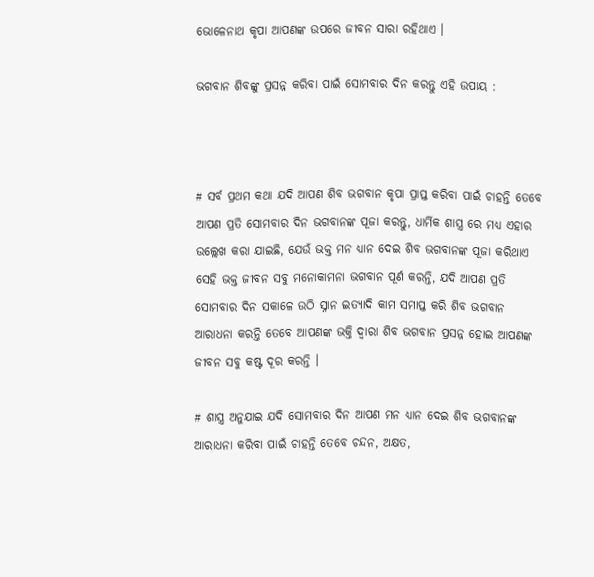ଭୋଳେନାଥ କୃପା ଆପଣଙ୍କ ଉପରେ ଜୀବନ ସାରା ରହିଥାଏ ।

ଭଗବାନ ଶିବଙ୍କୁ ପ୍ରସନ୍ନ କରିବା ପାଇଁ ସୋମବାର ଦିନ କରନ୍ତୁ ଏହି ଉପାୟ :



# ସର୍ବ ପ୍ରଥମ କଥା ଯଦି ଆପଣ ଶିବ ଭଗବାନ କୃପା ପ୍ରାପ୍ତ କରିବା ପାଇଁ ଚାହନ୍ତି ତେବେ ଆପଣ ପ୍ରତି ସୋମବାର ଦିନ ଭଗବାନଙ୍କ ପୂଜା କରନ୍ତୁ, ଧାର୍ମିକ ଶାସ୍ତ୍ର ରେ ମଧ୍ୟ ଏହାର ଉଲ୍ଲେଖ କରା ଯାଇଛି, ଯେଉଁ ଭକ୍ତ ମନ ଧ୍ୟାନ ଦେଇ ଶିବ ଭଗବାନଙ୍କ ପୂଜା କରିଥାଏ ସେହି ଭକ୍ତ ଜୀବନ ସବୁ ମନୋକାମନା ଭଗବାନ ପୂର୍ଣ କରନ୍ତି, ଯଦି ଆପଣ ପ୍ରତି ସୋମବାର ଦିନ ସକାଳେ ଉଠି ସ୍ନାନ ଇତ୍ୟାଦି କାମ ସମାପ୍ତ କରି ଶିବ ଭଗବାନ ଆରାଧନା କରନ୍ତି ତେବେ ଆପଣଙ୍କ ଭକ୍ତି ଦ୍ଵାରା ଶିବ ଭଗବାନ ପ୍ରସନ୍ନ ହୋଇ ଆପଣଙ୍କ ଜୀବନ ସବୁ କଷ୍ଟ ଦୂର କରନ୍ତି ।

# ଶାସ୍ତ୍ର ଅନୁଯାଇ ଯଦି ସୋମବାର ଦିନ ଆପଣ ମନ ଧ୍ୟାନ ଦେଇ ଶିବ ଭଗବାନଙ୍କ ଆରାଧନା କରିବା ପାଇଁ ଚାହନ୍ତି ତେବେ ଚନ୍ଦନ, ଅକ୍ଷତ,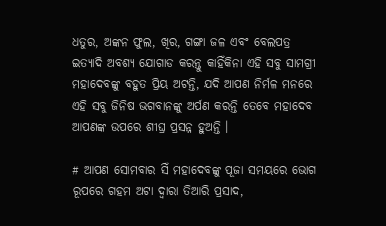ଧତୁର, ଅଙ୍କନ ଫୁଲ, ଖିର, ଗଙ୍ଗା ଜଳ ଏବଂ ବେଲପତ୍ର ଇତ୍ୟାଦି ଅବଶ୍ୟ ଯୋଗାଡ କରନ୍ତୁ କାହିଁକିନା ଏହି ସବୁ ସାମଗ୍ରୀ ମହାଦେବଙ୍କୁ ବହୁତ ପ୍ରିୟ ଅଟନ୍ତି, ଯଦି ଆପଣ ନିର୍ମଳ ମନରେ ଏହି ସବୁ ଜିନିଷ ଭଗବାନଙ୍କୁ ଅର୍ପଣ କରନ୍ତି ତେବେ ମହାଦେବ ଆପଣଙ୍କ ଉପରେ ଶୀଘ୍ର ପ୍ରସନ୍ନ ହୁଅନ୍ତି ।

# ଆପଣ ସୋମବାର ସିଁ ମହାଦେବଙ୍କୁ ପୂଜା ସମୟରେ ଭୋଗ ରୂପରେ ଗହମ ଅଟା ଦ୍ଵାରା ତିଆରି ପ୍ରସାଦ,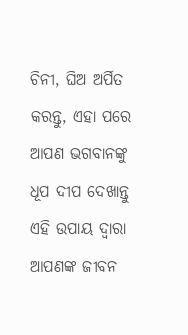ଚିନୀ, ଘିଅ ଅର୍ପିତ କରନ୍ତୁ, ଏହା ପରେ ଆପଣ ଭଗବାନଙ୍କୁ ଧୂପ ଦୀପ ଦେଖାନ୍ତୁ ଏହି ଉପାୟ ଦ୍ଵାରା ଆପଣଙ୍କ ଜୀବନ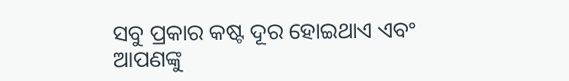ସବୁ ପ୍ରକାର କଷ୍ଟ ଦୂର ହୋଇଥାଏ ଏବଂ ଆପଣଙ୍କୁ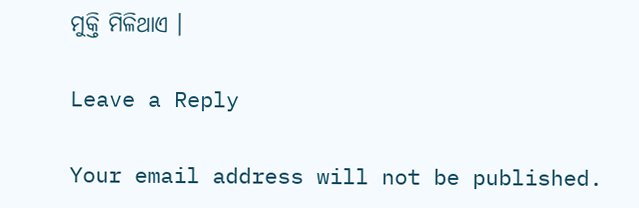ମୁକ୍ତି ମିଳିଥାଏ ।

Leave a Reply

Your email address will not be published.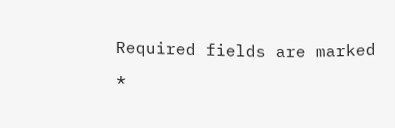Required fields are marked *